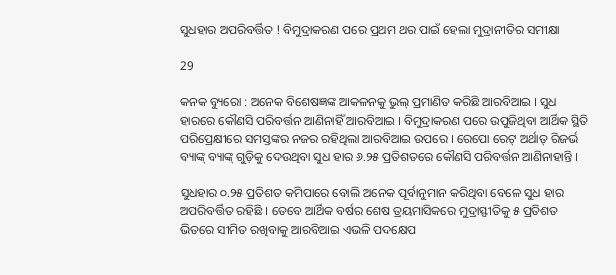ସୁଧହାର ଅପରିବର୍ତ୍ତିତ ! ବିମୁଦ୍ରାକରଣ ପରେ ପ୍ରଥମ ଥର ପାଇଁ ହେଲା ମୁଦ୍ରାନୀତିର ସମୀକ୍ଷା

29

କନକ ବ୍ୟୁରୋ : ଅନେକ ବିଶେଷଜ୍ଞଙ୍କ ଆକଳନକୁ ଭୁଲ୍ ପ୍ରମାଣିତ କରିଛି ଆରବିଆଇ । ସୁଧ ହାରରେ କୌଣସି ପରିବର୍ତ୍ତନ ଆଣିନାହିଁ ଆରବିଆଇ । ବିମୁଦ୍ରାକରଣ ପରେ ଉପୁଜିଥିବା ଆର୍ଥିକ ସ୍ଥିତି ପରିପ୍ରେକ୍ଷୀରେ ସମସ୍ତଙ୍କର ନଜର ରହିଥିଲା ଆରବିଆଇ ଉପରେ । ରେପୋ ରେଟ୍ ଅର୍ଥାତ୍ ରିଜର୍ଭ ବ୍ୟାଙ୍କ୍ ବ୍ୟାଙ୍କ୍ ଗୁଡ଼ିକୁ ଦେଉଥିବା ସୁଧ ହାର ୬.୨୫ ପ୍ରତିଶତରେ କୌଣସି ପରିବର୍ତ୍ତନ ଆଣିନାହାନ୍ତି ।

ସୁଧହାର ୦.୨୫ ପ୍ରତିଶତ କମିପାରେ ବୋଲି ଅନେକ ପୂର୍ବାନୁମାନ କରିଥିବା ବେଳେ ସୁଧ ହାର ଅପରିବର୍ତ୍ତିତ ରହିଛି । ତେବେ ଆର୍ଥିକ ବର୍ଷର ଶେଷ ତ୍ରୟମାସିକରେ ମୁଦ୍ରାସ୍ଫୀତିକୁ ୫ ପ୍ରତିଶତ ଭିତରେ ସୀମିତ ରଖିବାକୁ ଆରବିଆଇ ଏଭଳି ପଦକ୍ଷେପ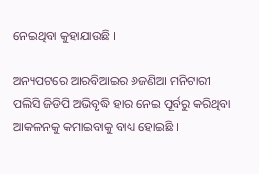ନେଇଥିବା କୁହାଯାଉଛି ।

ଅନ୍ୟପଟରେ ଆରବିଆଇର ୬ଜଣିଆ ମନିଟାରୀ ପଲିସି ଜିଡିପି ଅଭିବୃଦ୍ଧି ହାର ନେଇ ପୂର୍ବରୁ କରିଥିବା ଆକଳନକୁ କମାଇବାକୁ ବାଧ୍ୟ ହୋଇଛି ।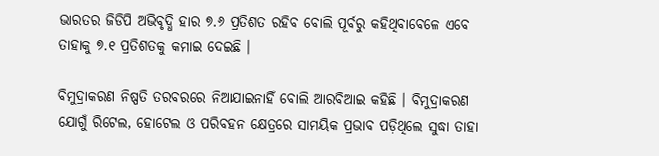ଭାରତର ଜିଡିପି ଅଭିବୃଦ୍ଧି ହାର ୭.୬ ପ୍ରତିଶତ ରହିବ ବୋଲି ପୂର୍ବରୁ କହିଥିବାବେଳେ ଏବେ ତାହାକୁ ୭.୧ ପ୍ରତିଶତକୁ କମାଇ ଦେଇଛି ।

ବିମୁଦ୍ରାକରଣ ନିଷ୍ପତି ତରବରରେ ନିଆଯାଇନାହିଁ ବୋଲି ଆରବିଆଇ କହିଛି । ବିମୁଦ୍ରାକରଣ ଯୋଗୁଁ ରିଟେଲ, ହୋଟେଲ ଓ ପରିବହନ କ୍ଷେତ୍ରରେ ସାମୟିକ ପ୍ରଭାବ ପଡ଼ିଥିଲେ ସୁଦ୍ଧା ତାହା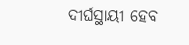ଦୀର୍ଘସ୍ଥାୟୀ ହେବ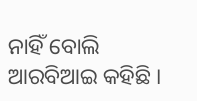ନାହିଁ ବୋଲି ଆରବିଆଇ କହିଛି ।